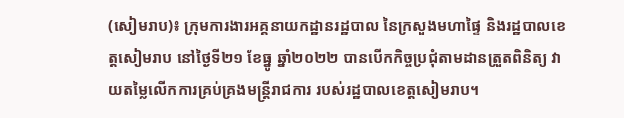(សៀមរាប)៖ ក្រុមការងារអគ្គនាយកដ្ឋានរដ្ឋបាល នៃក្រសួងមហាផ្ទៃ និងរដ្ឋបាលខេត្តសៀមរាប នៅថ្ងៃទី២១ ខែធ្នូ ឆ្នាំ២០២២ បានបើកកិច្ចប្រជុំតាមដានត្រួតពិនិត្យ វាយតម្លៃលើកការគ្រប់គ្រងមន្ត្រីរាជការ របស់រដ្ឋបាលខេត្តសៀមរាប។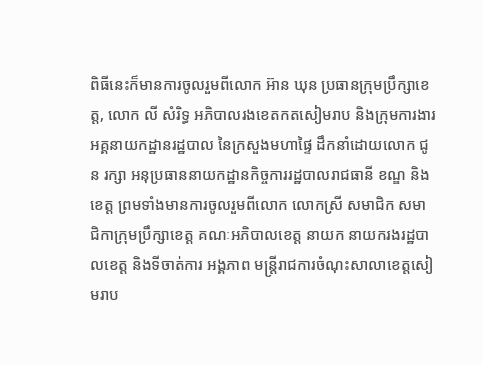ពិធីនេះក៏មានការចូលរួមពីលោក អ៊ាន ឃុន ប្រធានក្រុមប្រឹក្សាខេត្ត, លោក លី សំរិទ្ធ អភិបាលរងខេតកតសៀមរាប និងក្រុមការងារអគ្គនាយកដ្ឋានរដ្ឋបាល នៃក្រសួងមហាផ្ទៃ ដឹកនាំដោយលោក ជូន រក្សា អនុប្រធាននាយកដ្ឋានកិច្ចការរដ្ឋបាលរាជធានី ខណ្ឌ និងខេត្ត ព្រមទាំងមានការចូលរួមពីលោក លោកស្រី សមាជិក សមាជិកាក្រុមប្រឹក្សាខេត្ត គណៈអភិបាលខេត្ត នាយក នាយករងរដ្ឋបាលខេត្ត និងទីចាត់ការ អង្គភាព មន្ត្រីរាជការចំណុះសាលាខេត្តសៀមរាប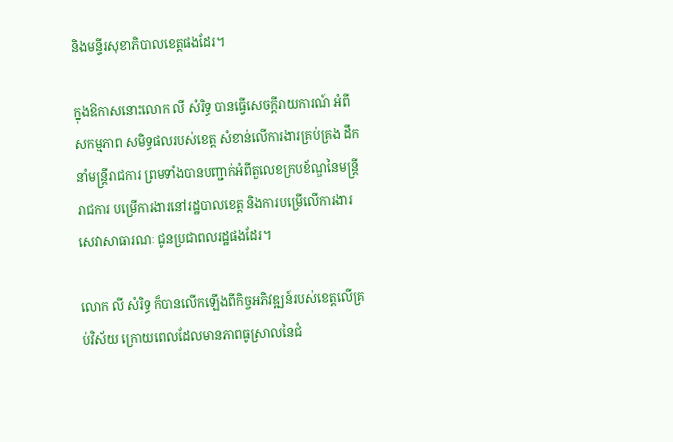និងមន្ទីរសុខាភិបាលខេត្តផងដែរ។

ក្នុងឱកាសនោះលោក លី សំរិទ្ធ បានធ្វើសេចក្តីរាយការណ៍ អំពីសកម្មភាព សមិទ្ធផលរបស់ខេត្ត សំខាន់លើការងារគ្រប់គ្រង ដឹកនាំមន្ត្រីរាជការ ព្រមទាំងបានបញ្ជាក់អំពីតួលេខក្របខ័ណ្ឌនៃមន្ត្រីរាជការ បម្រើការងារនៅរដ្ឋបាលខេត្ត និងការបម្រើលើការងារសេវាសាធារណៈ ជូនប្រជាពលរដ្ឋផងដែរ។

លោក លី សំរិទ្ធ ក៏បានលើកឡើងពីកិច្ចអភិវឌ្ឍន៍របស់ខេត្តលើគ្រប់វិស័យ ក្រោយពេលដែលមានភាពធូស្រាលនៃជំ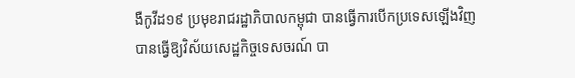ងឺកូវីដ១៩ ប្រមុខរាជរដ្ឋាភិបាលកម្ពុជា បានធ្វើការបើកប្រទេសឡើងវិញ បានធ្វើឱ្យវិស័យសេដ្ឋកិច្ចទេសចរណ៍ បា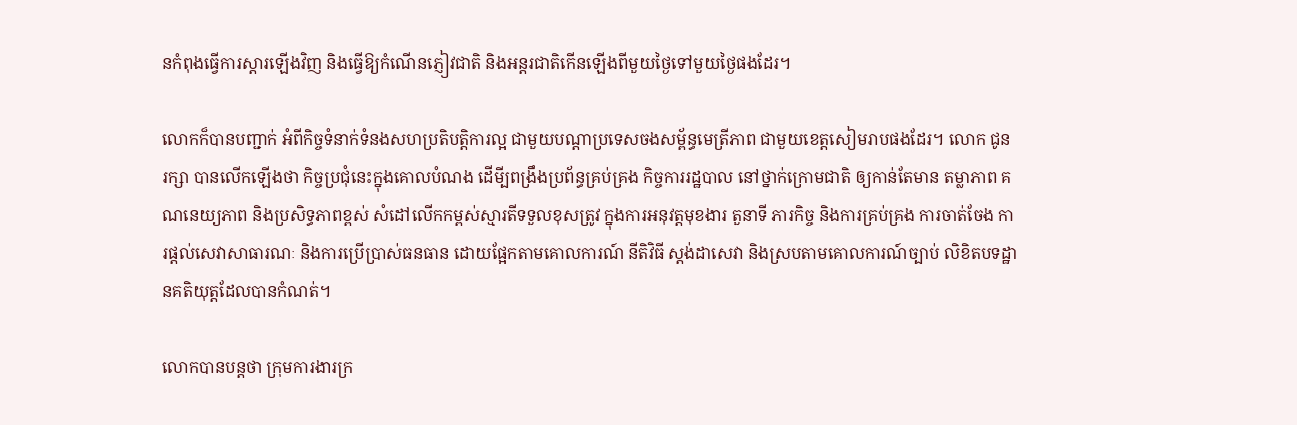នកំពុងធ្វើការស្តារឡើងវិញ និងធ្វើឱ្យកំណើនភ្ញៀវជាតិ និងអន្តរជាតិកើនឡើងពីមួយថ្ងៃទៅមួយថ្ងៃផងដែរ។

លោកក៏បានបញ្ជាក់ អំពីកិច្ចទំនាក់ទំនងសហប្រតិបត្តិការល្អ ជាមួយបណ្តាប្រទេសចងសម្ព័ន្ធមេត្រីភាព ជាមួយខេត្តសៀមរាបផងដែរ។ លោក ជូន រក្សា បានលើកឡើងថា កិច្ចប្រជុំនេះក្នុងគោលបំណង ដើមី្បពង្រឹងប្រព័ន្ធគ្រប់គ្រង កិច្ចការរដ្ឋបាល នៅថ្នាក់ក្រោមជាតិ ឲ្យកាន់តែមាន តម្លាភាព គណនេយ្យភាព និងប្រសិទ្ធភាពខ្ពស់ សំដៅលើកកម្ពស់ស្មារតីទទួលខុសត្រូវ ក្នុងការអនុវត្តមុខងារ តួនាទី ភារកិច្ច និងការគ្រប់គ្រង ការចាត់ចែង ការផ្តល់សេវាសាធារណៈ និងការប្រើប្រាស់ធនធាន ដោយផ្អែកតាមគោលការណ៍ នីតិវិធី ស្តង់ដាសេវា និងស្របតាមគោលការណ៍ច្បាប់ លិខិតបទដ្ឋានគតិយុត្តដែលបានកំណត់។

លោកបានបន្តថា ក្រុមការងារក្រ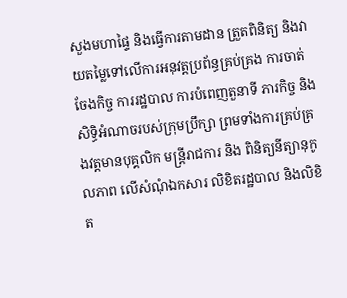សួងមហាផ្ទៃ និងធ្វើការតាមដាន ត្រួតពិនិត្យ និងវាយតម្លៃទៅលើការអនុវត្តប្រព័ន្ធគ្រប់គ្រង ការចាត់ចែងកិច្ច ការរដ្ឋបាល ការបំពេញតួនាទី ភារកិច្ច និងសិទ្ធិអំណាចរបស់ក្រុមប្រឹក្សា ព្រមទាំងការគ្រប់គ្រងវត្តមានបុគ្គលិក មន្ត្រីរាជការ និង ពិនិត្យនីត្យានុកូលភាព លើសំណុំឯកសារ លិខិតរដ្ឋបាល និងលិខិត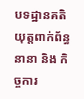បទដ្ឋានគតិយុត្តពាក់ព័ន្ធនានា និង កិច្ចការ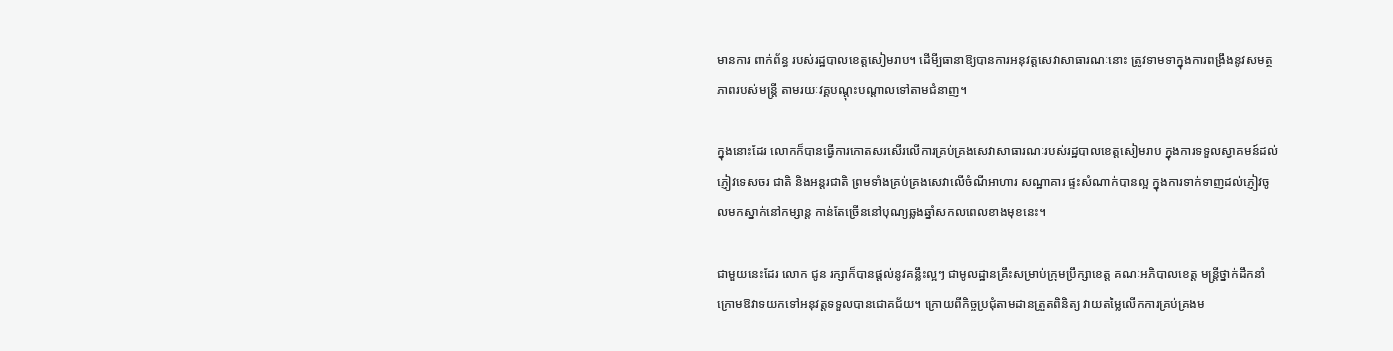មានការ ពាក់ព័ន្ធ របស់រដ្ឋបាលខេត្តសៀមរាប។ ដើមី្បធានាឱ្យបានការអនុវត្តសេវាសាធារណៈនោះ ត្រូវទាមទាក្នុងការពង្រឹងនូវសមត្ថភាពរបស់មន្ត្រី តាមរយៈវគ្គបណ្តុះបណ្តាលទៅតាមជំនាញ។

ក្នុងនោះដែរ លោកក៏បានធ្វើការកោតសរសើរលើការគ្រប់គ្រងសេវាសាធារណៈរបស់រដ្ឋបាលខេត្តសៀមរាប ក្នុងការទទួលស្វាគមន៍ដល់ភ្ញៀវទេសចរ ជាតិ និងអន្តរជាតិ ព្រមទាំងគ្រប់គ្រងសេវាលើចំណីអាហារ សណ្ឋាគារ ផ្ទះសំណាក់បានល្អ ក្នុងការទាក់ទាញដល់ភ្ញៀវចូលមកស្នាក់នៅកម្សាន្ត កាន់តែច្រើននៅបុណ្យឆ្លងឆ្នាំសកលពេលខាងមុខនេះ។

ជាមួយនេះដែរ លោក ជូន រក្សាក៏បានផ្តល់នូវគន្លឹះល្អៗ ជាមូលដ្ឋានគ្រឹះសម្រាប់ក្រុមប្រឹក្សាខេត្ត គណៈអភិបាលខេត្ត មន្ត្រីថ្នាក់ដឹកនាំក្រោមឱវាទយកទៅអនុវត្តទទួលបានជោគជ័យ។ ក្រោយពីកិច្ចប្រជុំតាមដានត្រួតពិនិត្យ វាយតម្លៃលើកការគ្រប់គ្រងម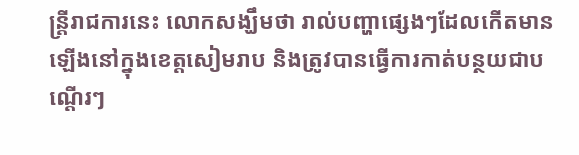ន្ត្រីរាជការនេះ លោកសង្ឃឹមថា រាល់បញ្ហាផ្សេងៗដែលកើតមានឡើងនៅក្នុងខេត្តសៀមរាប និងត្រូវបានធ្វើការកាត់បន្ថយជាបណ្តើរៗ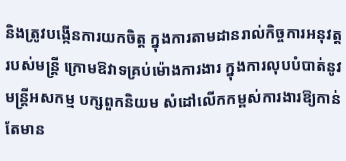និងត្រូវបង្កើនការយកចិត្ត ក្នុងការតាមដានរាល់កិច្ចការអនុវត្តរបស់មន្ត្រី ក្រោមឱវាទគ្រប់ម៉ោងការងារ ក្នុងការលុបបំបាត់នូវមន្ត្រីអសកម្ម បក្សពួកនិយម សំដៅលើកកម្ពស់ការងារឱ្យកាន់តែមាន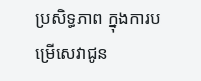ប្រសិទ្ធភាព ក្នុងការបម្រើសេវាជូន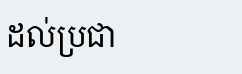ដល់ប្រជា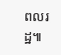ពលរដ្ឋ៕